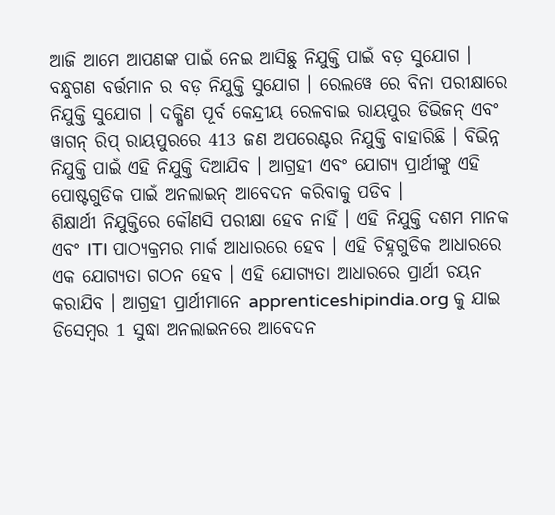ଆଜି ଆମେ ଆପଣଙ୍କ ପାଇଁ ନେଇ ଆସିଛୁ ନିଯୁକ୍ତି ପାଇଁ ବଡ଼ ସୁଯୋଗ । ବନ୍ଧୁଗଣ ବର୍ତ୍ତମାନ ର ବଡ଼ ନିଯୁକ୍ତି ସୁଯୋଗ । ରେଲୱେ ରେ ବିନା ପରୀକ୍ଷାରେ ନିଯୁକ୍ତି ସୁଯୋଗ । ଦକ୍ଷିଣ ପୂର୍ବ କେନ୍ଦ୍ରୀୟ ରେଳବାଇ ରାୟପୁର ଡିଭିଜନ୍ ଏବଂ ୱାଗନ୍ ରିପ୍ ରାୟପୁରରେ 413 ଜଣ ଅପରେଣ୍ଟର ନିଯୁକ୍ତି ବାହାରିଛି । ବିଭିନ୍ନ ନିଯୁକ୍ତି ପାଇଁ ଏହି ନିଯୁକ୍ତି ଦିଆଯିବ । ଆଗ୍ରହୀ ଏବଂ ଯୋଗ୍ୟ ପ୍ରାର୍ଥୀଙ୍କୁ ଏହି ପୋଷ୍ଟଗୁଡିକ ପାଇଁ ଅନଲାଇନ୍ ଆବେଦନ କରିବାକୁ ପଡିବ ।
ଶିକ୍ଷାର୍ଥୀ ନିଯୁକ୍ତିରେ କୌଣସି ପରୀକ୍ଷା ହେବ ନାହିଁ । ଏହି ନିଯୁକ୍ତି ଦଶମ ମାନକ ଏବଂ ITI ପାଠ୍ୟକ୍ରମର ମାର୍କ ଆଧାରରେ ହେବ । ଏହି ଚିହ୍ନଗୁଡିକ ଆଧାରରେ ଏକ ଯୋଗ୍ୟତା ଗଠନ ହେବ । ଏହି ଯୋଗ୍ୟତା ଆଧାରରେ ପ୍ରାର୍ଥୀ ଚୟନ କରାଯିବ । ଆଗ୍ରହୀ ପ୍ରାର୍ଥୀମାନେ apprenticeshipindia.org କୁ ଯାଇ ଡିସେମ୍ବର 1 ସୁଦ୍ଧା ଅନଲାଇନରେ ଆବେଦନ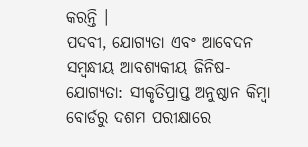କରନ୍ତି ।
ପଦବୀ, ଯୋଗ୍ୟତା ଏବଂ ଆବେଦନ ସମ୍ବନ୍ଧୀୟ ଆବଶ୍ୟକୀୟ ଜିନିଷ- ଯୋଗ୍ୟତା: ସୀକୃତିପ୍ରାପ୍ତ ଅନୁଷ୍ଠାନ କିମ୍ବା ବୋର୍ଡରୁ ଦଶମ ପରୀକ୍ଷାରେ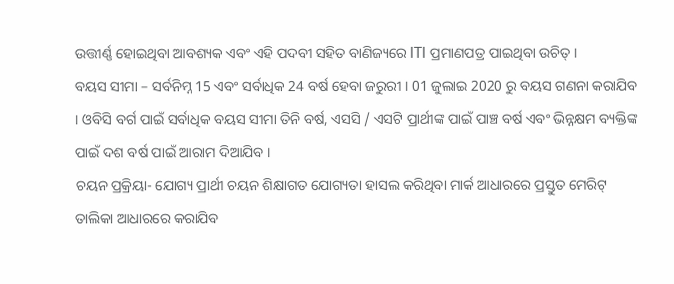ଉତ୍ତୀର୍ଣ୍ଣ ହୋଇଥିବା ଆବଶ୍ୟକ ଏବଂ ଏହି ପଦବୀ ସହିତ ବାଣିଜ୍ୟରେ ITI ପ୍ରମାଣପତ୍ର ପାଇଥିବା ଉଚିତ୍ ।
ବୟସ ସୀମା – ସର୍ବନିମ୍ନ 15 ଏବଂ ସର୍ବାଧିକ 24 ବର୍ଷ ହେବା ଜରୁରୀ । 01 ଜୁଲାଇ 2020 ରୁ ବୟସ ଗଣନା କରାଯିବ । ଓବିସି ବର୍ଗ ପାଇଁ ସର୍ବାଧିକ ବୟସ ସୀମା ତିନି ବର୍ଷ, ଏସସି / ଏସଟି ପ୍ରାର୍ଥୀଙ୍କ ପାଇଁ ପାଞ୍ଚ ବର୍ଷ ଏବଂ ଭିନ୍ନକ୍ଷମ ବ୍ୟକ୍ତିଙ୍କ ପାଇଁ ଦଶ ବର୍ଷ ପାଇଁ ଆରାମ ଦିଆଯିବ ।
ଚୟନ ପ୍ରକ୍ରିୟା- ଯୋଗ୍ୟ ପ୍ରାର୍ଥୀ ଚୟନ ଶିକ୍ଷାଗତ ଯୋଗ୍ୟତା ହାସଲ କରିଥିବା ମାର୍କ ଆଧାରରେ ପ୍ରସ୍ତୁତ ମେରିଟ୍ ତାଲିକା ଆଧାରରେ କରାଯିବ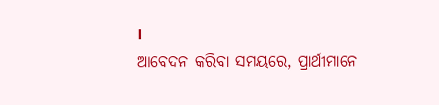।
ଆବେଦନ କରିବା ସମୟରେ, ପ୍ରାର୍ଥୀମାନେ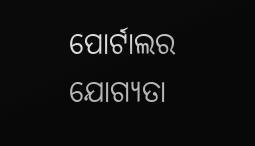ପୋର୍ଟାଲର ଯୋଗ୍ୟତା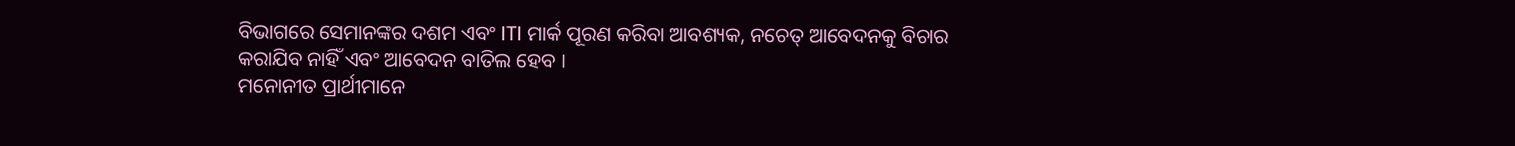ବିଭାଗରେ ସେମାନଙ୍କର ଦଶମ ଏବଂ ITI ମାର୍କ ପୂରଣ କରିବା ଆବଶ୍ୟକ, ନଚେତ୍ ଆବେଦନକୁ ବିଚାର କରାଯିବ ନାହିଁ ଏବଂ ଆବେଦନ ବାତିଲ ହେବ ।
ମନୋନୀତ ପ୍ରାର୍ଥୀମାନେ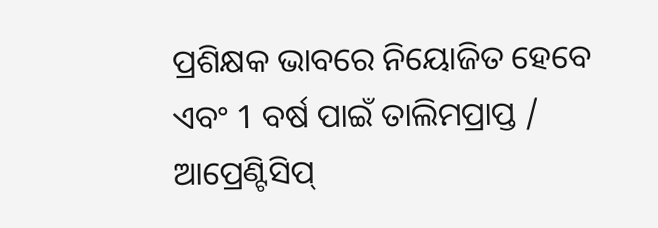ପ୍ରଶିକ୍ଷକ ଭାବରେ ନିୟୋଜିତ ହେବେ ଏବଂ 1 ବର୍ଷ ପାଇଁ ତାଲିମପ୍ରାପ୍ତ / ଆପ୍ରେଣ୍ଟିସିପ୍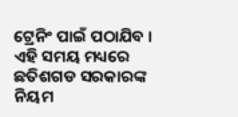ଟ୍ରେନିଂ ପାଇଁ ପଠାଯିବ । ଏହି ସମୟ ମଧ୍ୟରେ ଛତିଶଗଡ ସରକାରଙ୍କ ନିୟମ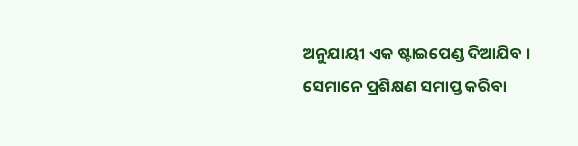ଅନୁଯାୟୀ ଏକ ଷ୍ଟାଇପେଣ୍ଡ ଦିଆଯିବ । ସେମାନେ ପ୍ରଶିକ୍ଷଣ ସମାପ୍ତ କରିବା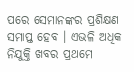ପରେ ସେମାନଙ୍କର ପ୍ରଶିକ୍ଷଣ ସମାପ୍ତ ହେବ । ଏଭଳି ଅଧିକ ନିଯୁକ୍ତି ଖବର ପ୍ରଥମେ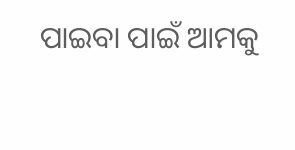ପାଇବା ପାଇଁ ଆମକୁ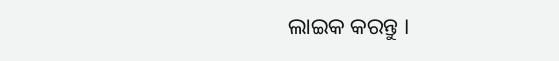ଲାଇକ କରନ୍ତୁ ।